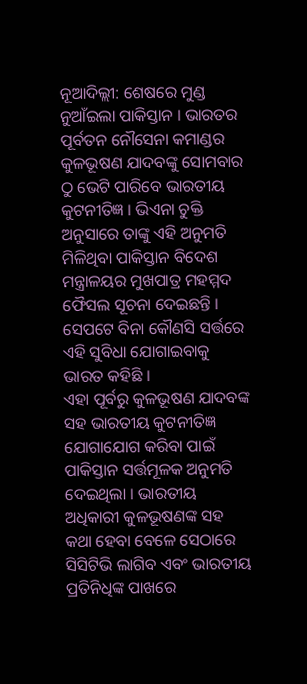ନୂଆଦିଲ୍ଲୀ: ଶେଷରେ ମୁଣ୍ଡ ନୁଆଁଇଲା ପାକିସ୍ତାନ । ଭାରତର ପୂର୍ବତନ ନୌସେନା କମାଣ୍ଡର କୁଳଭୂଷଣ ଯାଦବଙ୍କୁ ସୋମବାର ଠୁ ଭେଟି ପାରିବେ ଭାରତୀୟ କୁଟନୀତିଜ୍ଞ । ଭିଏନା ଚୁକ୍ତି ଅନୁସାରେ ତାଙ୍କୁ ଏହି ଅନୁମତି ମିଳିଥିବା ପାକିସ୍ତାନ ବିଦେଶ ମନ୍ତ୍ରାଳୟର ମୁଖପାତ୍ର ମହମ୍ମଦ ଫୈସଲ ସୂଚନା ଦେଇଛନ୍ତି । ସେପଟେ ବିନା କୌଣସି ସର୍ତ୍ତରେ ଏହି ସୁବିଧା ଯୋଗାଇବାକୁ ଭାରତ କହିଛି ।
ଏହା ପୂର୍ବରୁ କୁଳଭୂଷଣ ଯାଦବଙ୍କ ସହ ଭାରତୀୟ କୁଟନୀତିଜ୍ଞ ଯୋଗାଯୋଗ କରିବା ପାଇଁ ପାକିସ୍ତାନ ସର୍ତ୍ତମୂଳକ ଅନୁମତି ଦେଇଥିଲା । ଭାରତୀୟ ଅଧିକାରୀ କୁଳଭୂଷଣଙ୍କ ସହ କଥା ହେବା ବେଳେ ସେଠାରେ ସିସିଟିଭି ଲାଗିବ ଏବଂ ଭାରତୀୟ ପ୍ରତିନିଧିଙ୍କ ପାଖରେ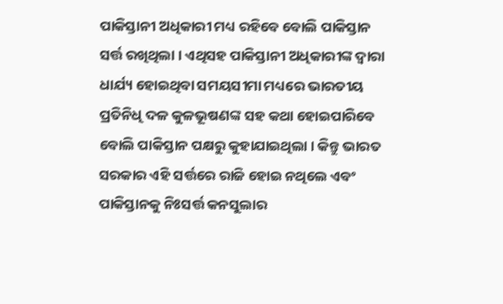ପାକିସ୍ତାନୀ ଅଧିକାରୀ ମଧ୍ୟ ରହିବେ ବୋଲି ପାକିସ୍ତାନ ସର୍ତ୍ତ ରଖିଥିଲା । ଏଥିସହ ପାକିସ୍ତାନୀ ଅଧିକାରୀଙ୍କ ଦ୍ବାରା ଧାର୍ଯ୍ୟ ହୋଇଥିବା ସମୟସୀମା ମଧ୍ୟରେ ଭାରତୀୟ ପ୍ରତିନିଧି ଦଳ କୁଳଭୂଷଣଙ୍କ ସହ କଥା ହୋଇପାରିବେ ବୋଲି ପାକିସ୍ତାନ ପକ୍ଷରୁ କୁହାଯାଇଥିଲା । କିନ୍ତୁ ଭାରତ ସରକାର ଏହି ସର୍ତ୍ତରେ ରାଜି ହୋଇ ନଥିଲେ ଏବଂ ପାକିସ୍ତାନକୁ ନିଃସର୍ତ୍ତ କନସୁଲାର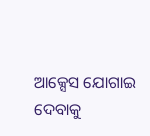ଆକ୍ସେସ ଯୋଗାଇ ଦେବାକୁ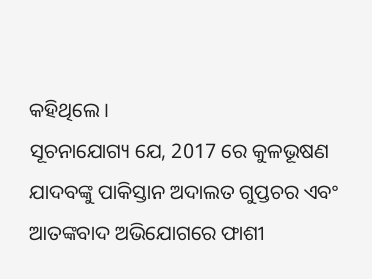କହିଥିଲେ ।
ସୂଚନାଯୋଗ୍ୟ ଯେ, 2017 ରେ କୁଳଭୂଷଣ ଯାଦବଙ୍କୁ ପାକିସ୍ତାନ ଅଦାଲତ ଗୁପ୍ତଚର ଏବଂ ଆତଙ୍କବାଦ ଅଭିଯୋଗରେ ଫାଶୀ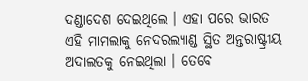ଦଣ୍ଡାଦେଶ ଦେଇଥିଲେ । ଏହା ପରେ ଭାରତ ଏହି ମାମଲାକୁ ନେଦରଲ୍ୟାଣ୍ଡ ସ୍ଥିତ ଅନ୍ତରାଷ୍ଟ୍ରୀୟ ଅଦାଲତକୁ ନେଇଥିଲା । ତେବେ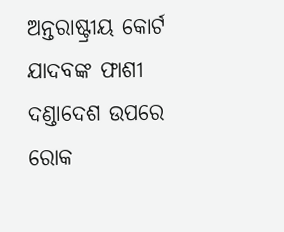ଅନ୍ତରାଷ୍ଟ୍ରୀୟ କୋର୍ଟ ଯାଦବଙ୍କ ଫାଶୀ ଦଣ୍ଡାଦେଶ ଉପରେ ରୋକ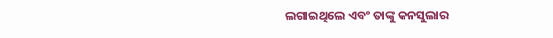ଲଗାଇଥିଲେ ଏବଂ ତାଙ୍କୁ କନସୁଲାର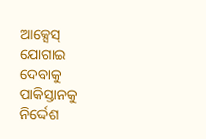ଆକ୍ସେସ୍ ଯୋଗାଇ ଦେବାକୁ ପାକିସ୍ତାନକୁ ନିର୍ଦ୍ଦେଶ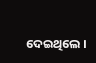ଦେଇଥିଲେ ।